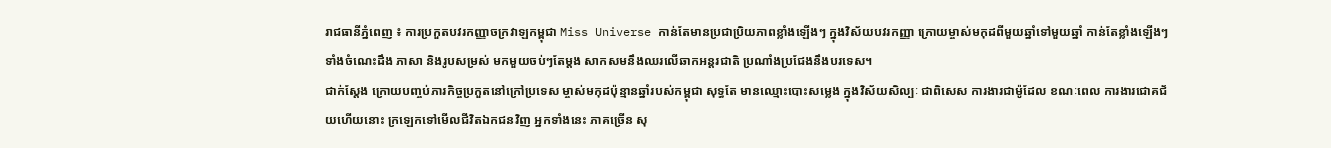រាជធានីភ្នំពេញ ៖ ការប្រកួតបវរកញ្ញាចក្រវាឡកម្ពុជា Miss Universe កាន់តែមានប្រជាប្រិយភាពខ្លាំងឡើងៗ ក្នុងវិស័យបវរកញ្ញា ក្រោយម្ចាស់មកុដពីមួយឆ្នាំទៅមួយឆ្នាំ កាន់តែខ្លាំងឡើងៗ ទាំងចំណេះដឹង ភាសា និងរូបសម្រស់ មកមួយចប់ៗតែម្តង សាកសមនឹងឈរលើឆាកអន្តរជាតិ ប្រណាំងប្រជែងនឹងបរទេស។
ជាក់ស្តែង ក្រោយបញ្ចប់ភារកិច្ចប្រកួតនៅក្រៅប្រទេស ម្ចាស់មកុដប៉ុន្មានឆ្នាំរបស់កម្ពុជា សុទ្ធតែ មានឈ្មោះបោះសម្លេង ក្នុងវិស័យសិល្បៈ ជាពិសេស ការងារជាម៉ូដែល ខណៈពេល ការងារជោគជ័យហើយនោះ ក្រឡេកទៅមើលជីវិតឯកជនវិញ អ្នកទាំងនេះ ភាគច្រើន សុ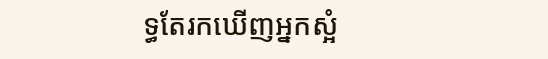ទ្ធតែរកឃើញអ្នកស្អំ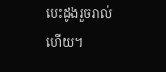បេះដូងរួចរាល់ហើយ។